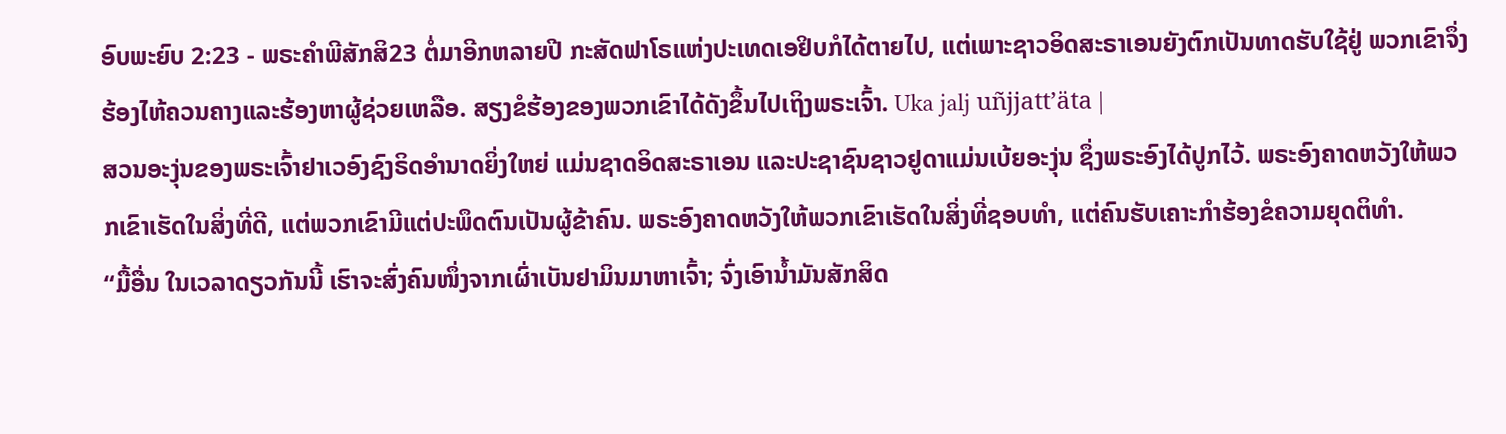ອົບພະຍົບ 2:23 - ພຣະຄຳພີສັກສິ23 ຕໍ່ມາອີກຫລາຍປີ ກະສັດຟາໂຣແຫ່ງປະເທດເອຢິບກໍໄດ້ຕາຍໄປ, ແຕ່ເພາະຊາວອິດສະຣາເອນຍັງຕົກເປັນທາດຮັບໃຊ້ຢູ່ ພວກເຂົາຈຶ່ງຮ້ອງໄຫ້ຄວນຄາງແລະຮ້ອງຫາຜູ້ຊ່ວຍເຫລືອ. ສຽງຂໍຮ້ອງຂອງພວກເຂົາໄດ້ດັງຂຶ້ນໄປເຖິງພຣະເຈົ້າ. Uka jalj uñjjattʼäta |
ສວນອະງຸ່ນຂອງພຣະເຈົ້າຢາເວອົງຊົງຣິດອຳນາດຍິ່ງໃຫຍ່ ແມ່ນຊາດອິດສະຣາເອນ ແລະປະຊາຊົນຊາວຢູດາແມ່ນເບ້ຍອະງຸ່ນ ຊຶ່ງພຣະອົງໄດ້ປູກໄວ້. ພຣະອົງຄາດຫວັງໃຫ້ພວກເຂົາເຮັດໃນສິ່ງທີ່ດີ, ແຕ່ພວກເຂົາມີແຕ່ປະພຶດຕົນເປັນຜູ້ຂ້າຄົນ. ພຣະອົງຄາດຫວັງໃຫ້ພວກເຂົາເຮັດໃນສິ່ງທີ່ຊອບທຳ, ແຕ່ຄົນຮັບເຄາະກຳຮ້ອງຂໍຄວາມຍຸດຕິທຳ.
“ມື້ອື່ນ ໃນເວລາດຽວກັນນີ້ ເຮົາຈະສົ່ງຄົນໜຶ່ງຈາກເຜົ່າເບັນຢາມິນມາຫາເຈົ້າ; ຈົ່ງເອົານໍ້າມັນສັກສິດ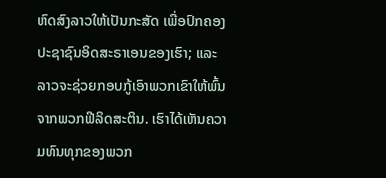ຫົດສົງລາວໃຫ້ເປັນກະສັດ ເພື່ອປົກຄອງປະຊາຊົນອິດສະຣາເອນຂອງເຮົາ; ແລະລາວຈະຊ່ວຍກອບກູ້ເອົາພວກເຂົາໃຫ້ພົ້ນຈາກພວກຟີລິດສະຕິນ. ເຮົາໄດ້ເຫັນຄວາມທົນທຸກຂອງພວກ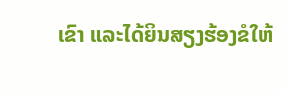ເຂົາ ແລະໄດ້ຍິນສຽງຮ້ອງຂໍໃຫ້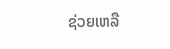ຊ່ວຍເຫລື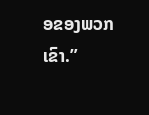ອຂອງພວກເຂົາ.”